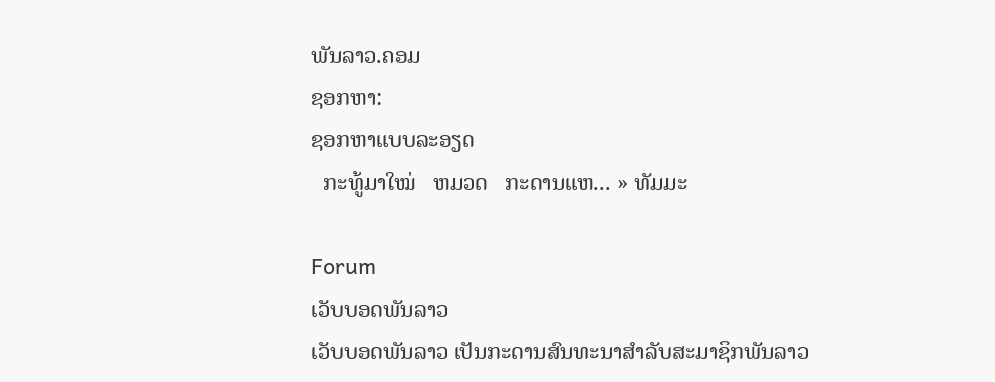ພັນລາວ.ຄອມ
ຊອກຫາ:
ຊອກຫາແບບລະອຽດ
  ກະທູ້ມາໃໝ່   ຫມວດ   ກະດານແຫ... » ທັມມະ

Forum
ເວັບບອດພັນລາວ
ເວັບບອດພັນລາວ ເປັນກະດານສົນທະນາສຳລັບສະມາຊິກພັນລາວ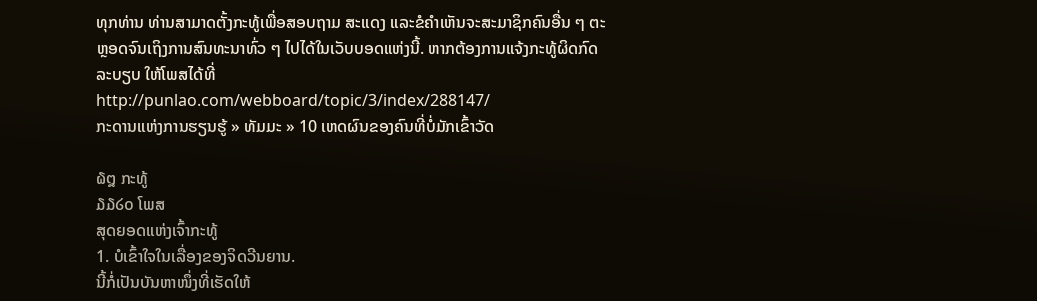ທຸກທ່ານ ທ່ານສາມາດຕັ້ງກະທູ້ເພື່ອສອບຖາມ ສະແດງ ແລະຂໍຄຳເຫັນຈະສະມາຊິກຄົນອື່ນ ໆ ຕະຫຼອດຈົນເຖິງການສົນທະນາທົ່ວ ໆ ໄປໄດ້ໃນເວັບບອດແຫ່ງນີ້. ຫາກຕ້ອງການແຈ້ງກະທູ້ຜິດກົດລະບຽບ ໃຫ້ໂພສໄດ້ທີ່ http://punlao.com/webboard/topic/3/index/288147/
ກະດານແຫ່ງການຮຽນຮູ້ » ທັມມະ » 10 ເຫດຜົນຂອງຄົນທີ່ບໍ່ມັກເຂົ້າວັດ

໖໘ ກະທູ້
໓໓໒໐ ໂພສ
ສຸດຍອດແຫ່ງເຈົ້າກະທູ້
1. ບໍເຂົ້າໃຈໃນເລື່ອງຂອງຈິດວີນຍານ.
ນີ້ກໍ່ເປັນບັນຫາໜຶ່ງທີ່ເຮັດໃຫ້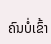ຄົນບໍ່ເຂົ້າ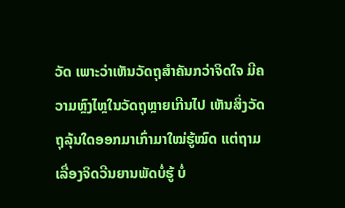ວັດ ເພາະວ່າເຫັນວັດຖຸສຳຄັນກວ່າຈິດໃຈ ມີຄວາມຫຼົງໄຫຼໃນວັດຖຸຫຼາຍເກີນໄປ ເຫັນສິ່ງວັດຖຸລຸ້ນໃດອອກມາເກົ່າມາໃໝ່ຮູ້ໝົດ ແຕ່ຖາມເລື່ອງຈິດວີນຍານພັດບໍ່ຮູ້ ບໍ່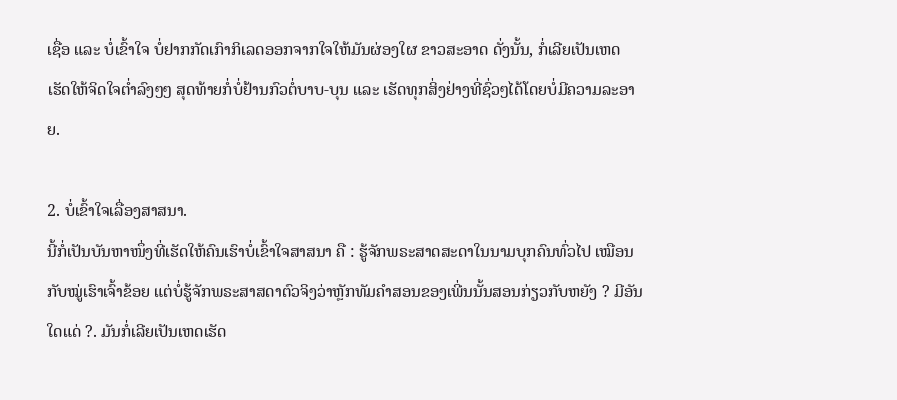ເຊື່ອ ແລະ ບໍ່ເຂົ້າໃຈ ບໍ່ຢາກກັດເກົາກິເລດອອກຈາກໃຈໃຫ້ມັນຜ່ອງໃຜ ຂາວສະອາດ ດັ່ງນັ້ນ, ກໍ່ເລີຍເປັນເຫດເຮັດໃຫ້ຈິດໃຈຕ່ຳລົງໆໆ ສຸດທ້າຍກໍ່ບໍ່ຢ້ານກົວຕໍ່ບາບ-ບຸນ ແລະ ເຮັດທຸກສິ່ງຢ່າງທີ່ຊົ່ວໆໄດ້ໂດຍບໍ່ມີຄວາມລະອາຍ.

2. ບໍ່ເຂົ້າໃຈເລື່ອງສາສນາ.
ນີ້ກໍ່ເປັນບັນຫາໜຶ່ງທີ່ເຮັດໃຫ້ຄົນເຮົາບໍ່ເຂົ້າໃຈສາສນາ ຄື : ຮູ້ຈັກພຣະສາດສະດາໃນນາມບຸກຄົນທົ່ວໄປ ເໝືອນກັບໝູ່ເຮົາເຈົ້າຂ້ອຍ ແຕ່ບໍ່ຮູ້ຈັກພຣະສາສດາຕົວຈິງວ່າຫຼັກທັມຄຳສອນຂອງເພີ່ນນັ້ນສອນກ່ຽວກັບຫຍັງ ? ມີອັນໃດແດ່ ?. ມັນກໍ່ເລີຍເປັນເຫດເຮັດ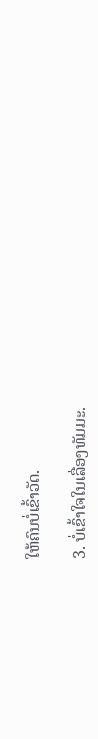ໃຫ້ຄົນບໍ່ເຂົ້າວັດ.

3. ບໍ່ເຂົ້າໃຈໃນເລື່ອງທັມມະ.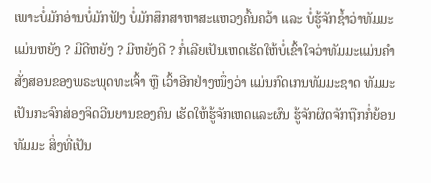ເພາະບໍ່ມັກອ່ານບໍ່ມັກຟັງ ບໍ່ມັກສຶກສາຫາສະແຫວງຄົ້ນຄວ້າ ແລະ ບໍ່ຮູ້ຈັກຊ້ຳວ່າທັມມະແມ່ນຫຍັງ ? ມີດີຫຍັງ ? ມີຫຍັງດີ ? ກໍ່ເລີຍເປັນເຫດເຮັດໃຫ້ບໍ່ເຂົ້າໃຈວ່າທັມມະແມ່ນຄຳສັ່ງສອນຂອງພຣະພຸດທະເຈົ້າ ຫຼື ເວົ້າອີກຢ່າງໜຶ່ງວ່າ ແມ່ນກົດເກນທັມມະຊາດ ທັມມະເປັນກະຈົກສ່ອງຈິດວີນຍານຂອງຄົນ ເຮັດໃຫ້ຮູ້ຈັກເຫດແລະຜົນ ຮູ້ຈັກຜິດຈັກຖືກກໍ່ຍ້ອນທັມມະ ສິ່ງທີ່ເປັນ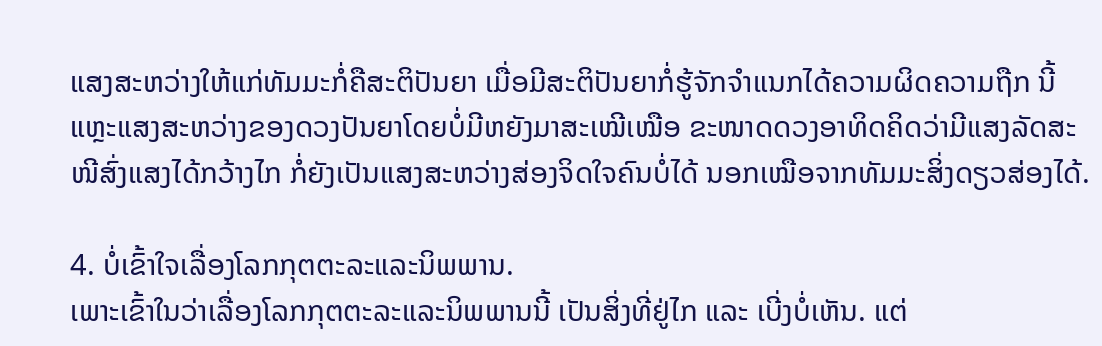ແສງສະຫວ່າງໃຫ້ແກ່ທັມມະກໍ່ຄືສະຕິປັນຍາ ເມື່ອມີສະຕິປັນຍາກໍ່ຮູ້ຈັກຈຳແນກໄດ້ຄວາມຜິດຄວາມຖືກ ນີ້ແຫຼະແສງສະຫວ່າງຂອງດວງປັນຍາໂດຍບໍ່ມີຫຍັງມາສະເໝີເໝືອ ຂະໜາດດວງອາທິດຄິດວ່າມີແສງລັດສະໜີສົ່ງແສງໄດ້ກວ້າງໄກ ກໍ່ຍັງເປັນແສງສະຫວ່າງສ່ອງຈິດໃຈຄົນບໍ່ໄດ້ ນອກເໝືອຈາກທັມມະສິ່ງດຽວສ່ອງໄດ້.

4. ບໍ່ເຂົ້າໃຈເລື່ອງໂລກກຸຕຕະລະແລະນິພພານ.
ເພາະເຂົ້າໃນວ່າເລື່ອງໂລກກຸຕຕະລະແລະນິພພານນີ້ ເປັນສິ່ງທີ່ຢູ່ໄກ ແລະ ເບີ່ງບໍ່ເຫັນ. ແຕ່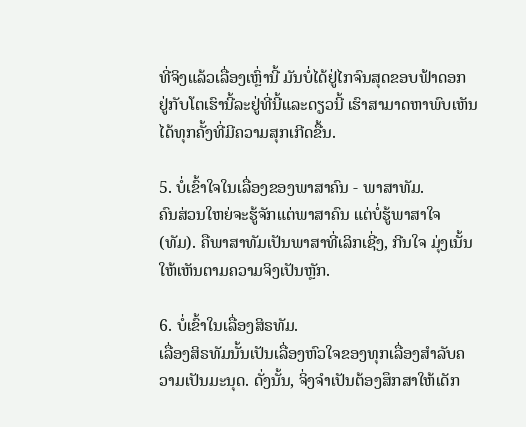ທີ່ຈິງແລ້ວເລື່ອງເຫຼົ່ານີ້ ມັນບໍ່ໄດ້ຢູ່ໄກຈົນສຸດຂອບຟ້າດອກ ຢູ່ກັບໂຕເຮົານີ້ລະຢູ່ທີ່ນີ້ແລະດຽວນີ້ ເຮົາສາມາດຫາພົບເຫັນໄດ້ທຸກຄັ້ງທີ່ມີຄວາມສຸກເກີດຂື້ນ.

5. ບໍ່ເຂົ້າໃຈໃນເລື່ອງຂອງພາສາຄົນ - ພາສາທັມ.
ຄົນສ່ວນໃຫຍ່ຈະຮູ້ຈັກແຕ່ພາສາຄົນ ແຕ່ບໍ່ຮູ້ພາສາໃຈ (ທັມ). ຄືພາສາທັມເປັນພາສາທີ່ເລິກເຊີ່ງ, ກີນໃຈ ມຸ່ງເນັ້ນໃຫ້ເຫັນຕາມຄວາມຈິງເປັນຫຼັກ.

6. ບໍ່ເຂົ້າໃນເລື່ອງສິຣທັມ.
ເລື່ອງສິຣທັມນັ້ນເປັນເລື່ອງຫົວໃຈຂອງທຸກເລື່ອງສຳລັບຄວາມເປັນມະນຸດ. ດັ່ງນັ້ນ, ຈິ່ງຈຳເປັນຕ້ອງສຶກສາໃຫ້ເດັກ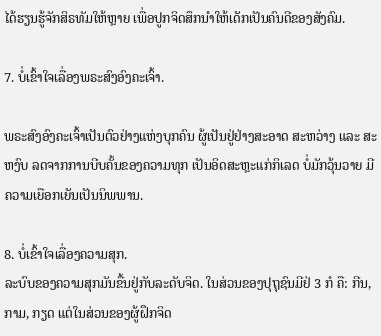ໄດ້ຮຽນຮູ້ຈັກສິຣທັມໃຫ້ຫຼາຍ ເພື່ອປູກຈິດສຶກນຳໃຫ້ເດັກເປັນຄົນດີຂອງສັງຄົມ.

7. ບໍ່ເຂົ້າໃຈເລື່ອງພຣະສົງອົງຄະເຈົ້າ.

ພຣະສົງອົງຄະເຈົ້າເປັນຕົວຢ່າງແຫ່ງບຸກຄົນ ຜູ້ເປັນຢູ່ຢ່າງສະອາດ ສະຫວ່າງ ແລະ ສະຫງົບ ລດຈາກການບີບຄັ້ນຂອງຄວາມທຸກ ເປັນອິດສະຫຼະແກ່ກິເລດ ບໍ່ມັກວຸ້ນວາຍ ມີຄວາມເຍືອກເຍັນເປັນນິພພານ.

8. ບໍ່ເຂົ້າໃຈເລື່ອງຄວາມສຸກ.
ລະບົບຂອງຄວາມສຸກມັນຂື້ນຢູ່ກັບລະດັບຈິດ. ໃນສ່ວນຂອງປຸຖຸຊົນມີຢ່ 3 ກໍ ຄື: ກີນ, ກາມ, ກຽດ ແຕ່ໃນສ່ວນຂອງຜູ້ຝຶກຈິດ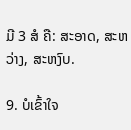ມີ 3 ສໍ ຄື: ສະອາດ, ສະຫວ່າງ, ສະຫງົບ.

9. ບໍເຂົ້າໃຈ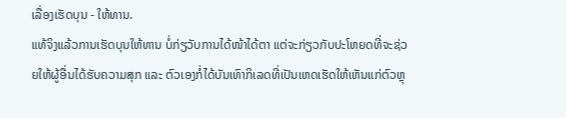ເລື່ອງເຮັດບຸນ - ໃຫ້ທານ.
ແທ້ຈິງແລ້ວການເຮັດບຸນໃຫ້ທານ ບໍ່ກ່ຽວັບການໄດ້ໜ້າໄດ້ຕາ ແຕ່ຈະກ່ຽວກັບປະໂຫຍດທີ່ຈະຊ່ວຍໃຫ້ຜູ້ອື່ນໄດ້ຮັບຄວາມສຸກ ແລະ ຕົວເອງກໍ່ໄດ້ບັນເທົາກິເລດທີ່ເປັນເຫດເຮັດໃຫ້ເຫັນແກ່ຕົວຫຼຸ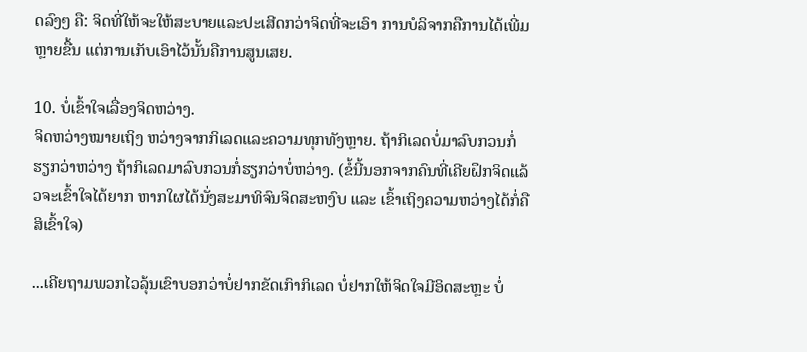ດລົງໆ ຄື: ຈິດທີ່ໃຫ້ຈະໃຫ້ສະບາຍແລະປະເສີດກວ່າຈິດທີ່ຈະເອົາ ການບໍລິຈາກຄືການໄດ້ເພີ່ມຫຼາຍຂື້ນ ແຕ່ການເກັບເອົາໄວ້ນັ້ນຄືການສູນເສຍ.

10. ບໍ່ເຂົ້າໃຈເລື່ອງຈິດຫວ່າງ.
ຈິດຫວ່າງໝາຍເຖິງ ຫວ່າງຈາກກິເລດແລະຄວາມທຸກທັງຫຼາຍ. ຖ້າກິເລດບໍ່ມາລົບກວນກໍ່ຮຽກວ່າຫວ່າງ ຖ້າກິເລດມາລົບກວນກໍ່ຮຽກວ່າບໍ່ຫວ່າງ. (ຂໍ້ນີ້ນອກຈາກຄົນທີ່ເຄີຍຝຶກຈິດແລ້ວຈະເຂົ້າໃຈໄດ້ຍາກ ຫາກໃຜໄດ້ນັ່ງສະມາທິຈົນຈິດສະຫງົບ ແລະ ເຂົ້າເຖິງຄວາມຫວ່າງໄດ້ກໍ່ຄືສິເຂົ້າໃຈ)

...ເຄີຍຖາມພວກໄວລຸ້ນເຂົາບອກວ່າບໍ່ຢາກຂັດເກົາກິເລດ ບໍ່ຢາກໃຫ້ຈິດໃຈມີອິດສະຫຼະ ບໍ່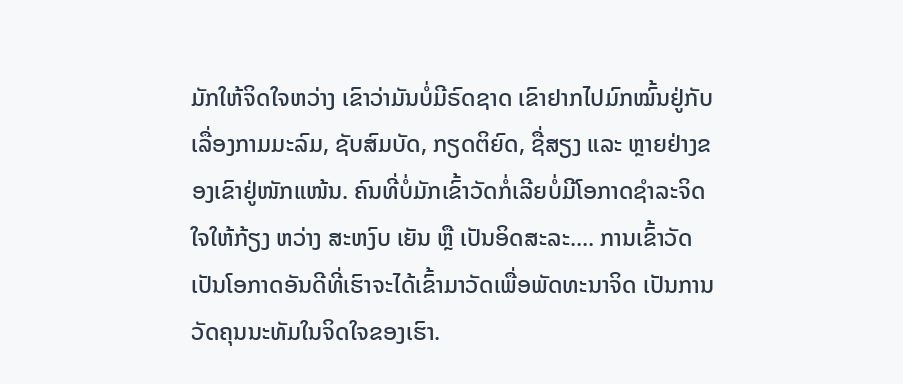ມັກໃຫ້ຈິດໃຈຫວ່າງ ເຂົາວ່າມັນບໍ່ມີຣົດຊາດ ເຂົາຢາກໄປມົກໝົ້ນຢູ່ກັບເລື່ອງກາມມະລົມ, ຊັບສົມບັດ, ກຽດຕິຍົດ, ຊື່ສຽງ ແລະ ຫຼາຍຢ່າງຂອງເຂົາຢູ່ໜັກແໜ້ນ. ຄົນທີ່ບໍ່ມັກເຂົ້າວັດກໍ່ເລີຍບໍ່ມີໂອກາດຊຳລະຈິດໃຈໃຫ້ກ້ຽງ ຫວ່າງ ສະຫງົບ ເຍັນ ຫຼື ເປັນອິດສະລະ.... ການເຂົ້າວັດເປັນໂອກາດອັນດີທີ່ເຮົາຈະໄດ້ເຂົ້າມາວັດເພື່ອພັດທະນາຈິດ ເປັນການວັດຄຸນນະທັມໃນຈິດໃຈຂອງເຮົາ.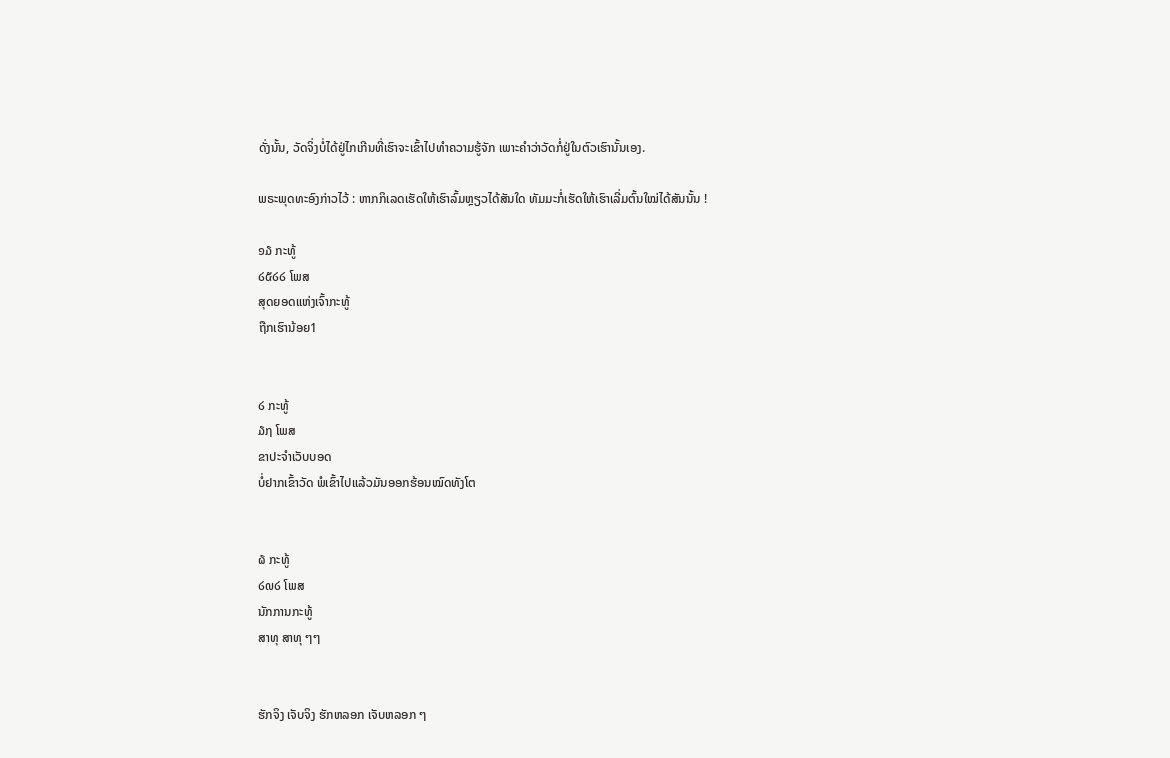ດັ່ງນັ້ນ, ວັດຈິ່ງບໍ່ໄດ້ຢູ່ໄກເກີນທີ່ເຮົາຈະເຂົ້າໄປທຳຄວາມຮູ້ຈັກ ເພາະຄຳວ່າວັດກໍ່ຢູ່ໃນຕົວເຮົານັ້ນເອງ.

ພຣະພຸດທະອົງກ່າວໄວ້ : ຫາກກິເລດເຮັດໃຫ້ເຮົາລົ້ມຫຼຽວໄດ້ສັນໃດ ທັມມະກໍ່ເຮັດໃຫ້ເຮົາເລີ່ມຕົ້ນໃໝ່ໄດ້ສັນນັ້ນ !

໑໓ ກະທູ້
໒໕໒໒ ໂພສ
ສຸດຍອດແຫ່ງເຈົ້າກະທູ້
ຖືກເຮົານ້ອຍ1


໒ ກະທູ້
໓໗ ໂພສ
ຂາປະຈຳເວັບບອດ
ບໍ່ຢາກເຂົ້າວັດ ພໍເຂົ້າໄປແລ້ວມັນອອກຮ້ອນໝົດທັງໂຕ


໖ ກະທູ້
໒໙໒ ໂພສ
ນັກການກະທູ້
ສາທຸ ສາທຸ ໆໆ


ຮັກຈິງ ເຈັບຈິງ ຮັກຫລອກ ເຈັບຫລອກ ໆ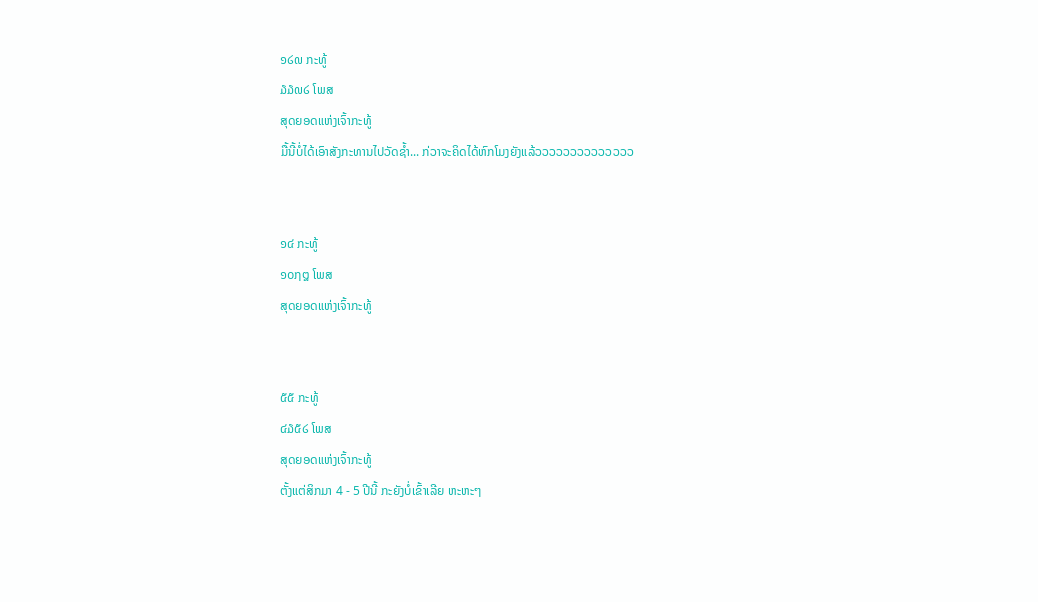໑໒໙ ກະທູ້
໓໓໙໒ ໂພສ
ສຸດຍອດແຫ່ງເຈົ້າກະທູ້
ມື້ນີ້ບໍ່ໄດ້ເອົາສັງກະທານໄປວັດຊ້ຳ... ກ່ວາຈະຄິດໄດ້ຫົກໂມງຍັງແລ້ວວວວວວວວວວວວວວ


໑໔ ກະທູ້
໑໐໗໘ ໂພສ
ສຸດຍອດແຫ່ງເຈົ້າກະທູ້


໕໕ ກະທູ້
໔໓໕໒ ໂພສ
ສຸດຍອດແຫ່ງເຈົ້າກະທູ້
ຕັ້ງແຕ່ສິກມາ 4 - 5 ປີນີ້ ກະຍັງບໍ່ເຂົ້າເລີຍ ຫະຫະໆ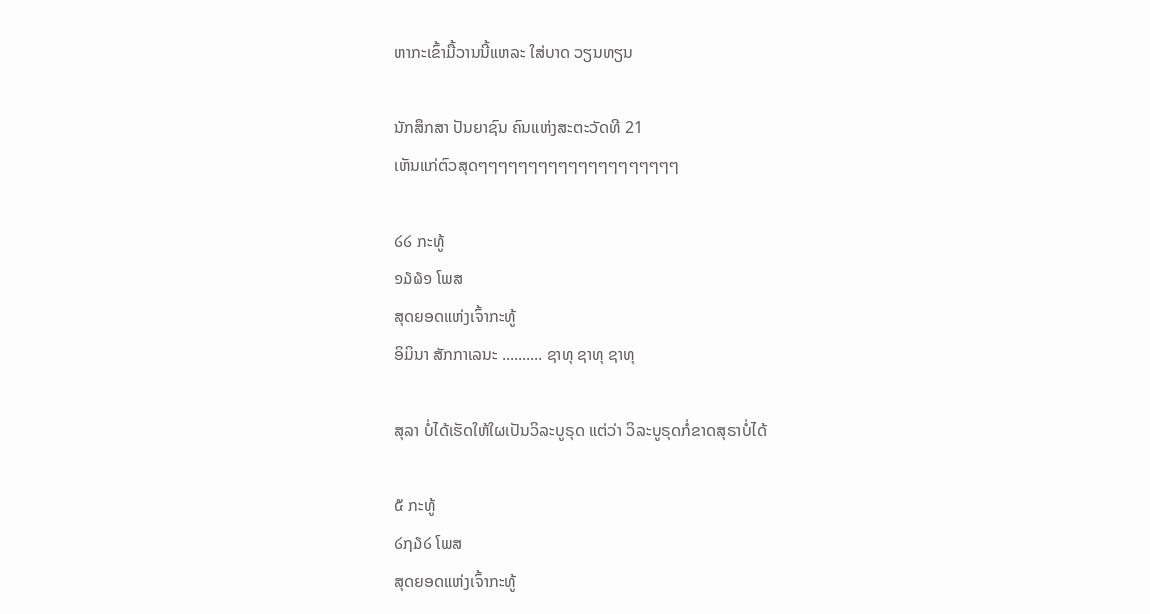ຫາກະເຂົ້າມື້ວານນີ້ແຫລະ ໃສ່ບາດ ວຽນທຽນ

ນັກສຶກສາ ປັນຍາຊົນ ຄົນແຫ່ງສະຕະວັດທີ 21
ເຫັນແກ່ຕົວສຸດໆໆໆໆໆໆໆໆໆໆໆໆໆໆໆໆໆໆໆໆ

໒໒ ກະທູ້
໑໓໖໑ ໂພສ
ສຸດຍອດແຫ່ງເຈົ້າກະທູ້
ອິມິນາ ສັກກາເລນະ .......... ຊາທຸ ຊາທຸ ຊາທຸ

ສຸລາ ບໍ່ໄດ້ເຮັດໃຫ້ໃຜເປັນວິລະບູຣຸດ ແຕ່ວ່າ ວິລະບູຣຸດກໍ່ຂາດສຸຣາບໍ່ໄດ້

໕ ກະທູ້
໒໗໓໒ ໂພສ
ສຸດຍອດແຫ່ງເຈົ້າກະທູ້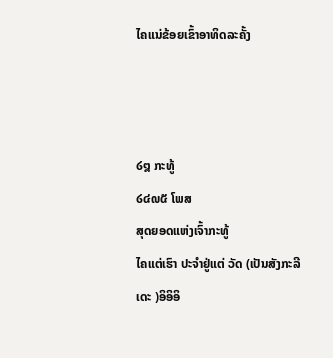ໄຄແນ່ຂ້ອຍເຂົ້າອາທິດລະຄັ້ງ



໒໘ ກະທູ້
໒໔໙໕ ໂພສ
ສຸດຍອດແຫ່ງເຈົ້າກະທູ້
ໄຄແຕ່ເຮົາ ປະຈຳຢູ່ແຕ່ ວັດ (ເປັນສັງກະລີ ເດະ )ອິອິອິ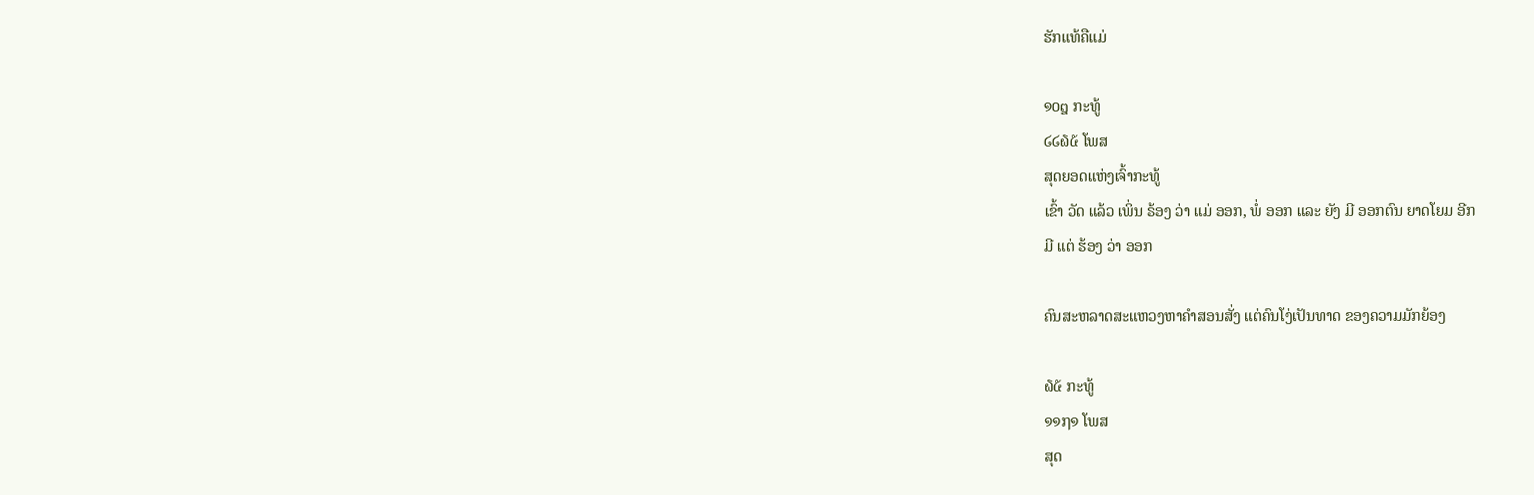ຮັກແທ້ຄືແມ່

໑໐໘ ກະທູ້
໒໒໖໕ ໂພສ
ສຸດຍອດແຫ່ງເຈົ້າກະທູ້
ເຂົ້າ ວັດ ແລ້ວ ເພິ່ນ ຣ້ອງ ວ່າ ແມ່ ອອກ, ພໍ່ ອອກ ແລະ ຍັງ ມີ ອອກຕົນ ຍາດໂຍມ ອີກ
ມີ ແຕ່ ຮ້ອງ ວ່າ ອອກ

ຄົນສະຫລາດສະແຫວງຫາຄຳສອນສັ່ງ ແຕ່ຄົນໂງ່ເປັນທາດ ຂອງຄວາມມັກຍ້ອງ

໖໕ ກະທູ້
໑໑໗໑ ໂພສ
ສຸດ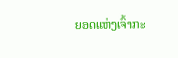ຍອດແຫ່ງເຈົ້າກະ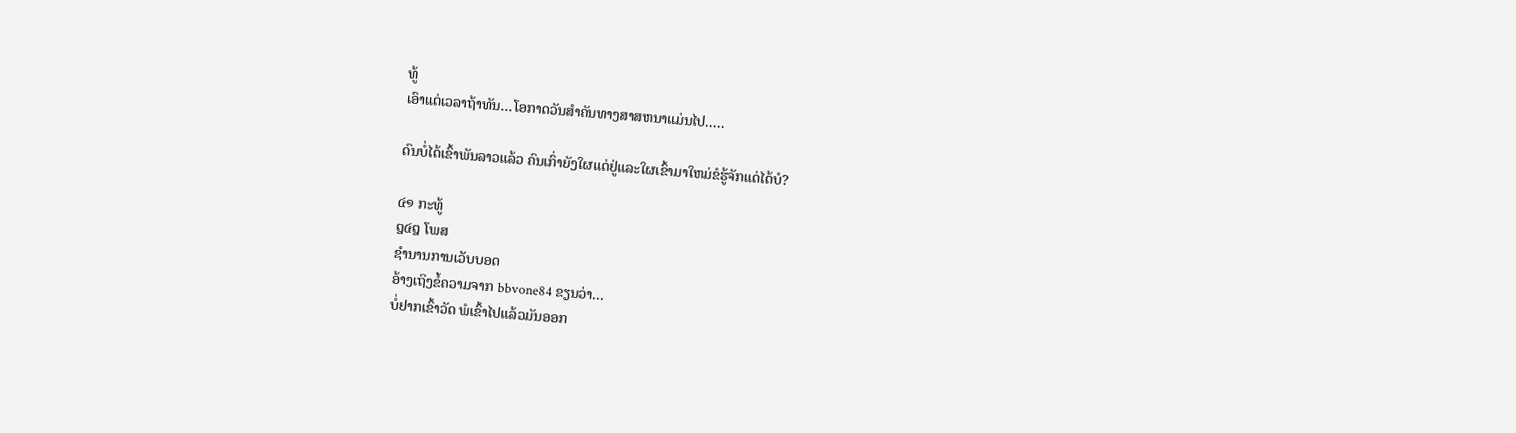ທູ້
ເອົາແຕ່ເວລາຖ້າທັນ...ໂອກາດວັນສຳຄັນທາງສາສຫນາແມ່ນໄປ.....

ດົນບໍ່ໄດ້ເຂົ້າພັນລາວແລ້ວ ຄົນເກົ່າຍັງໃຜແດ່ຢູ່ແລະໃຜເຂົ້າມາໃຫມ່ຂໍຮູ້ຈັກແດ່ໄດ້ບໍ?

໔໑ ກະທູ້
໘໔໘ ໂພສ
ຊຳນານການເວັບບອດ
ອ້າງເຖິງຂໍ້ຄວາມຈາກ bbvone84 ຂຽນວ່າ...
ບໍ່ຢາກເຂົ້າວັດ ພໍເຂົ້າໄປແລ້ວມັນອອກ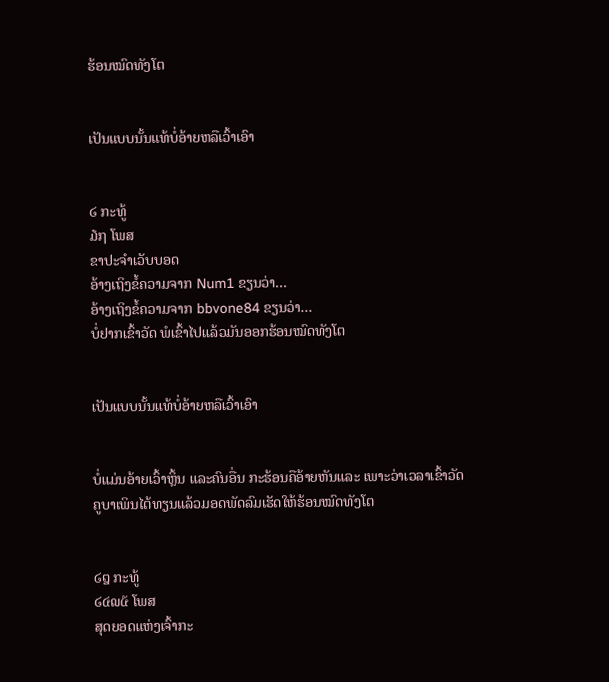ຮ້ອນໝົດທັງໂຕ


ເປັນແບບນັ້ນແທ້ບໍ່ອ້າຍຫລືເວົ້າເອົາ


໒ ກະທູ້
໓໗ ໂພສ
ຂາປະຈຳເວັບບອດ
ອ້າງເຖິງຂໍ້ຄວາມຈາກ Num1 ຂຽນວ່າ...
ອ້າງເຖິງຂໍ້ຄວາມຈາກ bbvone84 ຂຽນວ່າ...
ບໍ່ຢາກເຂົ້າວັດ ພໍເຂົ້າໄປແລ້ວມັນອອກຮ້ອນໝົດທັງໂຕ


ເປັນແບບນັ້ນແທ້ບໍ່ອ້າຍຫລືເວົ້າເອົາ


ບໍ່ແມ່ນອ້າຍເວົ້າຫຼິ້ນ ແລະຄົນອື່ນ ກະຮ້ອນຄືອ້າຍຫັນແລະ ເພາະວ່າເວລາເຂົ້າວັດຄູບາເພິນໄຕ້ທຽນແລ້ວມອດພັດລົມເຮັດໃຫ້ຮ້ອນໝົດທັງໂຕ


໒໘ ກະທູ້
໒໔໙໕ ໂພສ
ສຸດຍອດແຫ່ງເຈົ້າກະ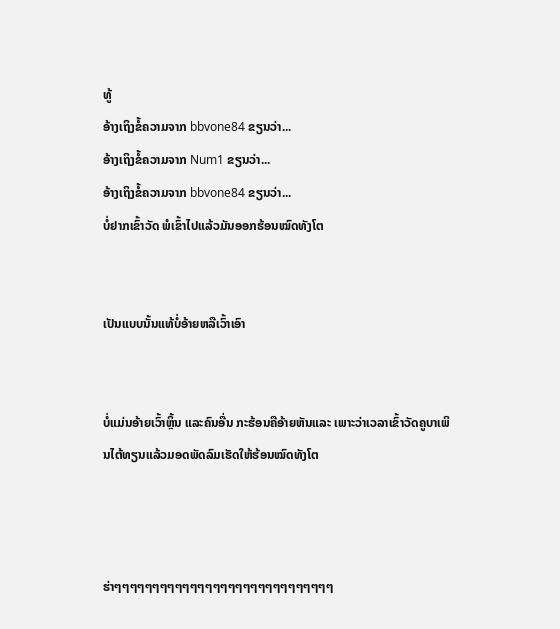ທູ້
ອ້າງເຖິງຂໍ້ຄວາມຈາກ bbvone84 ຂຽນວ່າ...
ອ້າງເຖິງຂໍ້ຄວາມຈາກ Num1 ຂຽນວ່າ...
ອ້າງເຖິງຂໍ້ຄວາມຈາກ bbvone84 ຂຽນວ່າ...
ບໍ່ຢາກເຂົ້າວັດ ພໍເຂົ້າໄປແລ້ວມັນອອກຮ້ອນໝົດທັງໂຕ


ເປັນແບບນັ້ນແທ້ບໍ່ອ້າຍຫລືເວົ້າເອົາ


ບໍ່ແມ່ນອ້າຍເວົ້າຫຼິ້ນ ແລະຄົນອື່ນ ກະຮ້ອນຄືອ້າຍຫັນແລະ ເພາະວ່າເວລາເຂົ້າວັດຄູບາເພິນໄຕ້ທຽນແລ້ວມອດພັດລົມເຮັດໃຫ້ຮ້ອນໝົດທັງໂຕ



ຮ່າໆໆໆໆໆໆໆໆໆໆໆໆໆໆໆໆໆໆໆໆໆໆໆໆໆໆໆໆໆ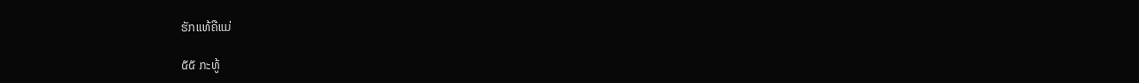ຮັກແທ້ຄືແມ່

໕໕ ກະທູ້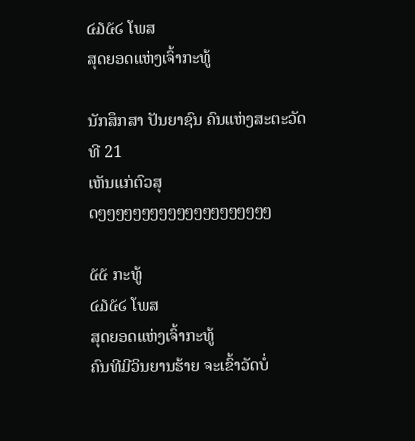໔໓໕໒ ໂພສ
ສຸດຍອດແຫ່ງເຈົ້າກະທູ້

ນັກສຶກສາ ປັນຍາຊົນ ຄົນແຫ່ງສະຕະວັດທີ 21
ເຫັນແກ່ຕົວສຸດໆໆໆໆໆໆໆໆໆໆໆໆໆໆໆໆໆໆໆໆ

໕໕ ກະທູ້
໔໓໕໒ ໂພສ
ສຸດຍອດແຫ່ງເຈົ້າກະທູ້
ຄົນທີມີວິນຍານຮ້າຍ ຈະເຂົ້າວັດບໍ່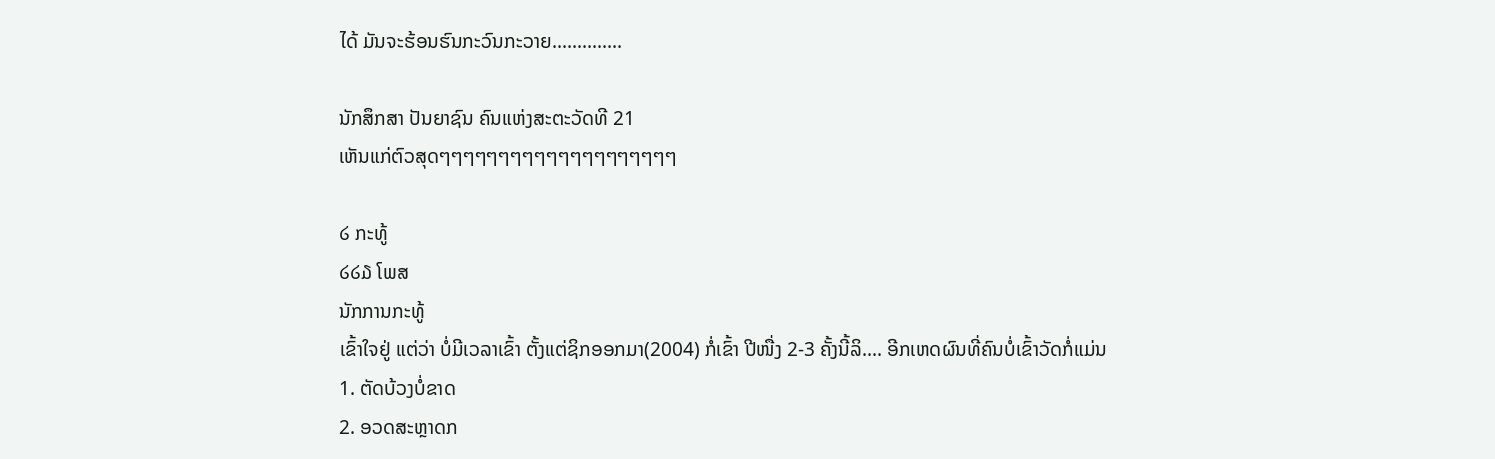ໄດ້ ມັນຈະຮ້ອນຮົນກະວົນກະວາຍ..............

ນັກສຶກສາ ປັນຍາຊົນ ຄົນແຫ່ງສະຕະວັດທີ 21
ເຫັນແກ່ຕົວສຸດໆໆໆໆໆໆໆໆໆໆໆໆໆໆໆໆໆໆໆໆ

໒ ກະທູ້
໒໒໓ ໂພສ
ນັກການກະທູ້
ເຂົ້າໃຈຢູ່ ແຕ່ວ່າ ບໍ່ມີເວລາເຂົ້າ ຕັ້ງແຕ່ຊິກອອກມາ(2004) ກໍ່ເຂົ້າ ປີໜື່ງ 2-3 ຄັ້ງນີ້ລິ.... ອີກເຫດຜົນທີ່ຄົນບໍ່ເຂົ້າວັດກໍ່ແມ່ນ
1. ຕັດບ້ວງບໍ່ຂາດ
2. ອວດສະຫຼາດກ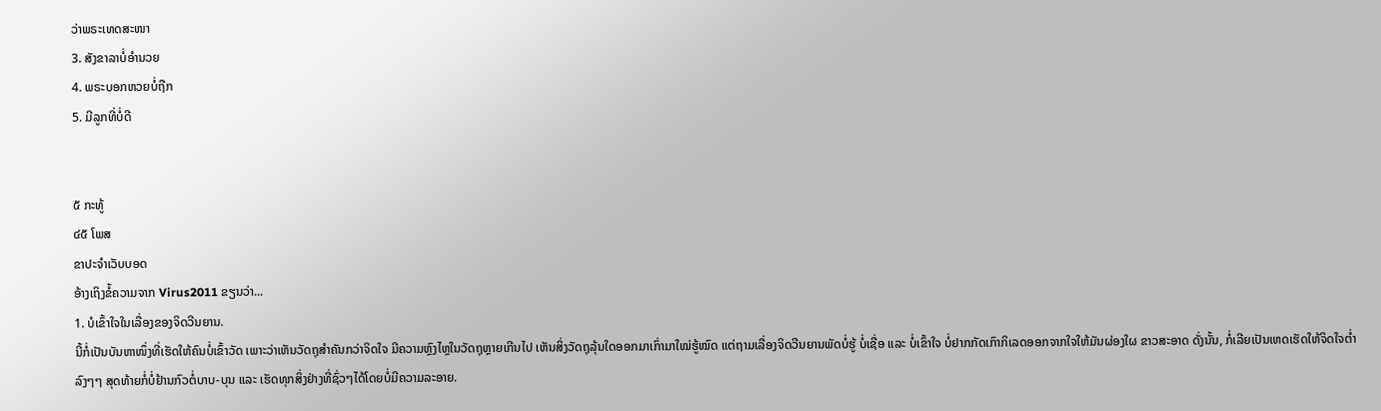ວ່າພຣະເທດສະໜາ
3. ສັງຂາລາບໍ່ອຳນວຍ
4. ພຣະບອກຫວຍບໍ່ຖືກ
5. ມີລູກທີ່ບໍ່ດີ


໕ ກະທູ້
໔໕ ໂພສ
ຂາປະຈຳເວັບບອດ
ອ້າງເຖິງຂໍ້ຄວາມຈາກ Virus2011 ຂຽນວ່າ...
1. ບໍເຂົ້າໃຈໃນເລື່ອງຂອງຈິດວີນຍານ.
ນີ້ກໍ່ເປັນບັນຫາໜຶ່ງທີ່ເຮັດໃຫ້ຄົນບໍ່ເຂົ້າວັດ ເພາະວ່າເຫັນວັດຖຸສຳຄັນກວ່າຈິດໃຈ ມີຄວາມຫຼົງໄຫຼໃນວັດຖຸຫຼາຍເກີນໄປ ເຫັນສິ່ງວັດຖຸລຸ້ນໃດອອກມາເກົ່າມາໃໝ່ຮູ້ໝົດ ແຕ່ຖາມເລື່ອງຈິດວີນຍານພັດບໍ່ຮູ້ ບໍ່ເຊື່ອ ແລະ ບໍ່ເຂົ້າໃຈ ບໍ່ຢາກກັດເກົາກິເລດອອກຈາກໃຈໃຫ້ມັນຜ່ອງໃຜ ຂາວສະອາດ ດັ່ງນັ້ນ, ກໍ່ເລີຍເປັນເຫດເຮັດໃຫ້ຈິດໃຈຕ່ຳລົງໆໆ ສຸດທ້າຍກໍ່ບໍ່ຢ້ານກົວຕໍ່ບາບ-ບຸນ ແລະ ເຮັດທຸກສິ່ງຢ່າງທີ່ຊົ່ວໆໄດ້ໂດຍບໍ່ມີຄວາມລະອາຍ.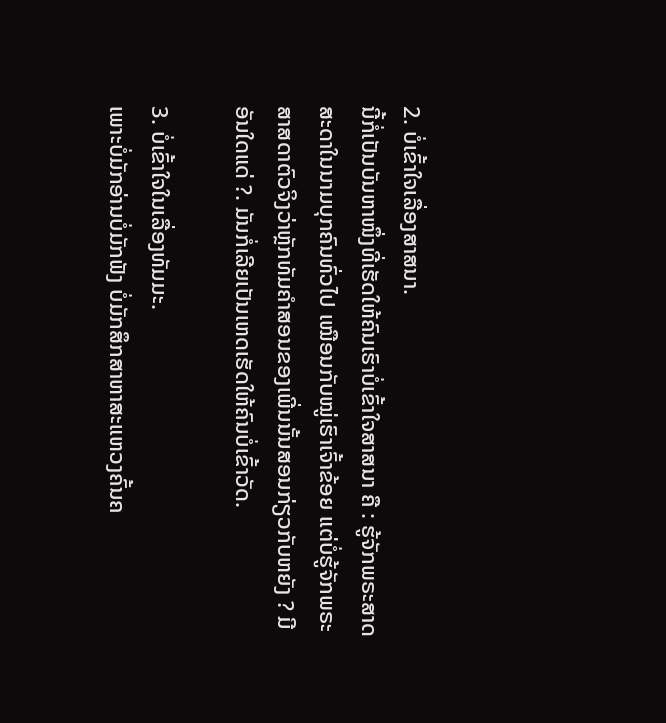2. ບໍ່ເຂົ້າໃຈເລື່ອງສາສນາ.
ນີ້ກໍ່ເປັນບັນຫາໜຶ່ງທີ່ເຮັດໃຫ້ຄົນເຮົາບໍ່ເຂົ້າໃຈສາສນາ ຄື : ຮູ້ຈັກພຣະສາດສະດາໃນນາມບຸກຄົນທົ່ວໄປ ເໝືອນກັບໝູ່ເຮົາເຈົ້າຂ້ອຍ ແຕ່ບໍ່ຮູ້ຈັກພຣະສາສດາຕົວຈິງວ່າຫຼັກທັມຄຳສອນຂອງເພີ່ນນັ້ນສອນກ່ຽວກັບຫຍັງ ? ມີອັນໃດແດ່ ?. ມັນກໍ່ເລີຍເປັນເຫດເຮັດໃຫ້ຄົນບໍ່ເຂົ້າວັດ.

3. ບໍ່ເຂົ້າໃຈໃນເລື່ອງທັມມະ.
ເພາະບໍ່ມັກອ່ານບໍ່ມັກຟັງ ບໍ່ມັກສຶກສາຫາສະແຫວງຄົ້ນຄ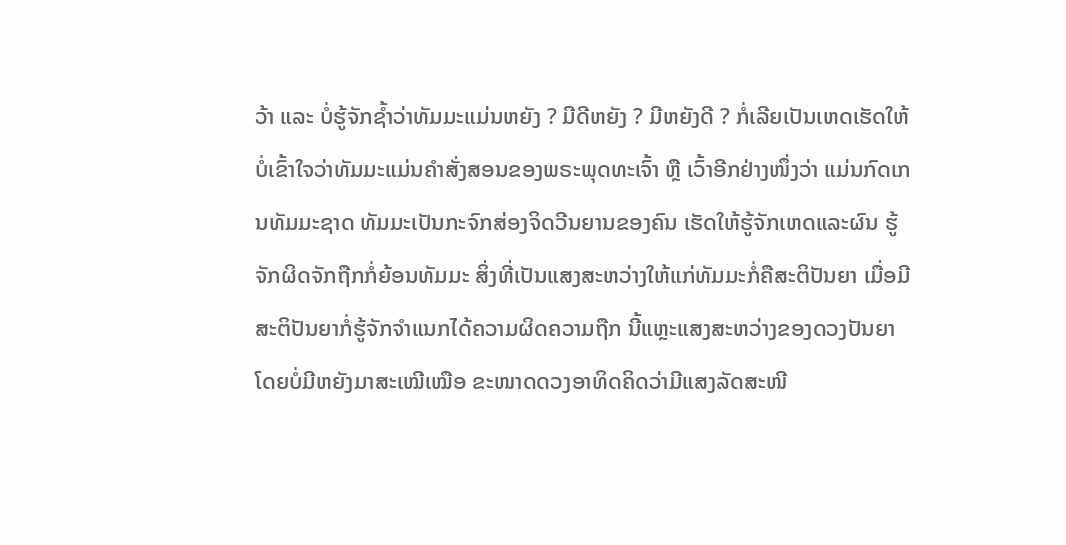ວ້າ ແລະ ບໍ່ຮູ້ຈັກຊ້ຳວ່າທັມມະແມ່ນຫຍັງ ? ມີດີຫຍັງ ? ມີຫຍັງດີ ? ກໍ່ເລີຍເປັນເຫດເຮັດໃຫ້ບໍ່ເຂົ້າໃຈວ່າທັມມະແມ່ນຄຳສັ່ງສອນຂອງພຣະພຸດທະເຈົ້າ ຫຼື ເວົ້າອີກຢ່າງໜຶ່ງວ່າ ແມ່ນກົດເກນທັມມະຊາດ ທັມມະເປັນກະຈົກສ່ອງຈິດວີນຍານຂອງຄົນ ເຮັດໃຫ້ຮູ້ຈັກເຫດແລະຜົນ ຮູ້ຈັກຜິດຈັກຖືກກໍ່ຍ້ອນທັມມະ ສິ່ງທີ່ເປັນແສງສະຫວ່າງໃຫ້ແກ່ທັມມະກໍ່ຄືສະຕິປັນຍາ ເມື່ອມີສະຕິປັນຍາກໍ່ຮູ້ຈັກຈຳແນກໄດ້ຄວາມຜິດຄວາມຖືກ ນີ້ແຫຼະແສງສະຫວ່າງຂອງດວງປັນຍາໂດຍບໍ່ມີຫຍັງມາສະເໝີເໝືອ ຂະໜາດດວງອາທິດຄິດວ່າມີແສງລັດສະໜີ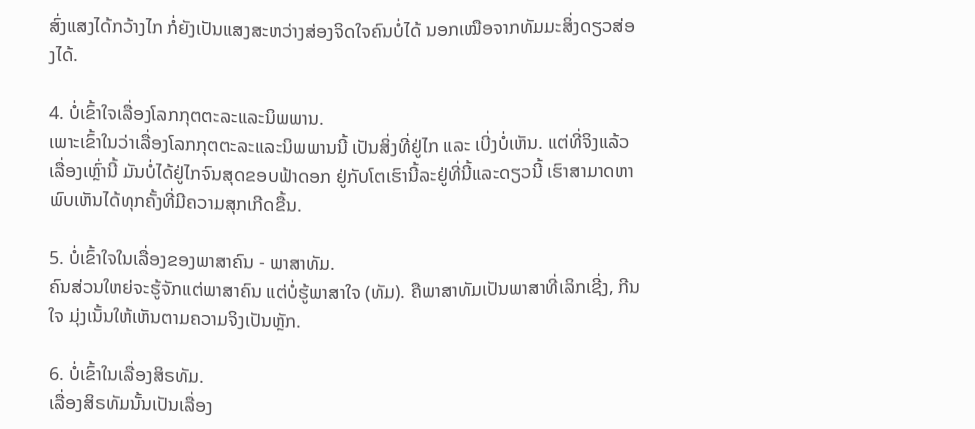ສົ່ງແສງໄດ້ກວ້າງໄກ ກໍ່ຍັງເປັນແສງສະຫວ່າງສ່ອງຈິດໃຈຄົນບໍ່ໄດ້ ນອກເໝືອຈາກທັມມະສິ່ງດຽວສ່ອງໄດ້.

4. ບໍ່ເຂົ້າໃຈເລື່ອງໂລກກຸຕຕະລະແລະນິພພານ.
ເພາະເຂົ້າໃນວ່າເລື່ອງໂລກກຸຕຕະລະແລະນິພພານນີ້ ເປັນສິ່ງທີ່ຢູ່ໄກ ແລະ ເບີ່ງບໍ່ເຫັນ. ແຕ່ທີ່ຈິງແລ້ວເລື່ອງເຫຼົ່ານີ້ ມັນບໍ່ໄດ້ຢູ່ໄກຈົນສຸດຂອບຟ້າດອກ ຢູ່ກັບໂຕເຮົານີ້ລະຢູ່ທີ່ນີ້ແລະດຽວນີ້ ເຮົາສາມາດຫາພົບເຫັນໄດ້ທຸກຄັ້ງທີ່ມີຄວາມສຸກເກີດຂື້ນ.

5. ບໍ່ເຂົ້າໃຈໃນເລື່ອງຂອງພາສາຄົນ - ພາສາທັມ.
ຄົນສ່ວນໃຫຍ່ຈະຮູ້ຈັກແຕ່ພາສາຄົນ ແຕ່ບໍ່ຮູ້ພາສາໃຈ (ທັມ). ຄືພາສາທັມເປັນພາສາທີ່ເລິກເຊີ່ງ, ກີນໃຈ ມຸ່ງເນັ້ນໃຫ້ເຫັນຕາມຄວາມຈິງເປັນຫຼັກ.

6. ບໍ່ເຂົ້າໃນເລື່ອງສິຣທັມ.
ເລື່ອງສິຣທັມນັ້ນເປັນເລື່ອງ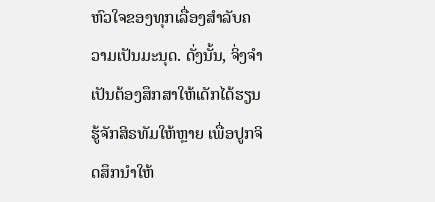ຫົວໃຈຂອງທຸກເລື່ອງສຳລັບຄວາມເປັນມະນຸດ. ດັ່ງນັ້ນ, ຈິ່ງຈຳເປັນຕ້ອງສຶກສາໃຫ້ເດັກໄດ້ຮຽນຮູ້ຈັກສິຣທັມໃຫ້ຫຼາຍ ເພື່ອປູກຈິດສຶກນຳໃຫ້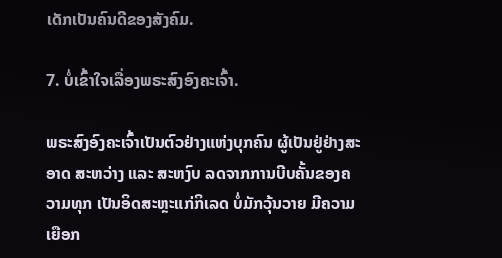ເດັກເປັນຄົນດີຂອງສັງຄົມ.

7. ບໍ່ເຂົ້າໃຈເລື່ອງພຣະສົງອົງຄະເຈົ້າ.

ພຣະສົງອົງຄະເຈົ້າເປັນຕົວຢ່າງແຫ່ງບຸກຄົນ ຜູ້ເປັນຢູ່ຢ່າງສະອາດ ສະຫວ່າງ ແລະ ສະຫງົບ ລດຈາກການບີບຄັ້ນຂອງຄວາມທຸກ ເປັນອິດສະຫຼະແກ່ກິເລດ ບໍ່ມັກວຸ້ນວາຍ ມີຄວາມເຍືອກ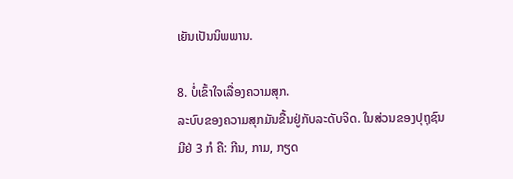ເຍັນເປັນນິພພານ.

8. ບໍ່ເຂົ້າໃຈເລື່ອງຄວາມສຸກ.
ລະບົບຂອງຄວາມສຸກມັນຂື້ນຢູ່ກັບລະດັບຈິດ. ໃນສ່ວນຂອງປຸຖຸຊົນມີຢ່ 3 ກໍ ຄື: ກີນ, ກາມ, ກຽດ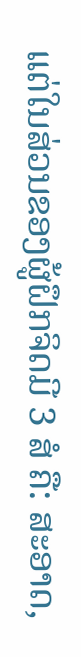ແຕ່ໃນສ່ວນຂອງຜູ້ຝຶກຈິດມີ 3 ສໍ ຄື: ສະອາດ,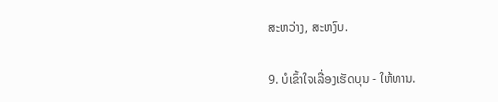ສະຫວ່າງ, ສະຫງົບ.

9. ບໍເຂົ້າໃຈເລື່ອງເຮັດບຸນ - ໃຫ້ທານ.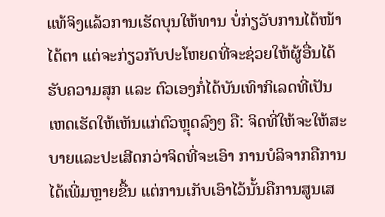ແທ້ຈິງແລ້ວການເຮັດບຸນໃຫ້ທານ ບໍ່ກ່ຽວັບການໄດ້ໜ້າໄດ້ຕາ ແຕ່ຈະກ່ຽວກັບປະໂຫຍດທີ່ຈະຊ່ວຍໃຫ້ຜູ້ອື່ນໄດ້ຮັບຄວາມສຸກ ແລະ ຕົວເອງກໍ່ໄດ້ບັນເທົາກິເລດທີ່ເປັນເຫດເຮັດໃຫ້ເຫັນແກ່ຕົວຫຼຸດລົງໆ ຄື: ຈິດທີ່ໃຫ້ຈະໃຫ້ສະບາຍແລະປະເສີດກວ່າຈິດທີ່ຈະເອົາ ການບໍລິຈາກຄືການໄດ້ເພີ່ມຫຼາຍຂື້ນ ແຕ່ການເກັບເອົາໄວ້ນັ້ນຄືການສູນເສ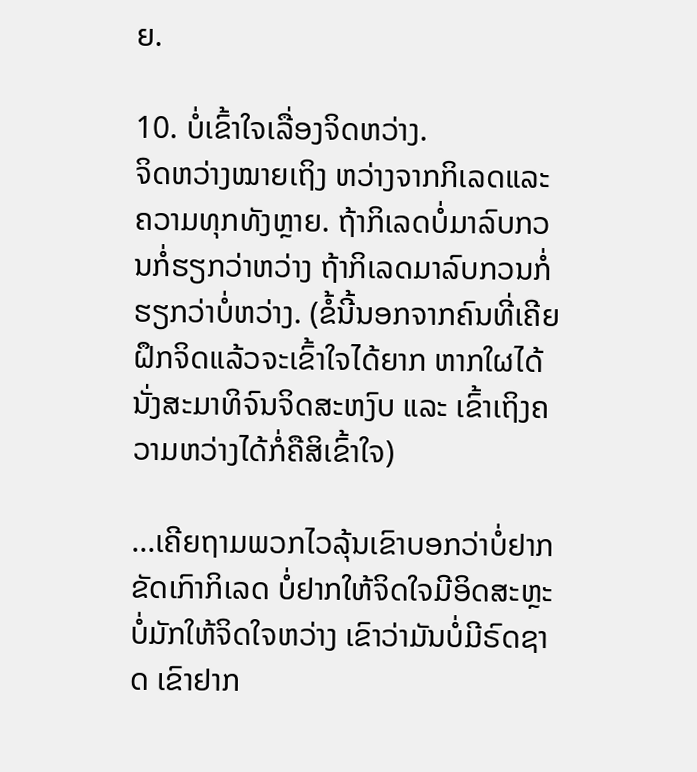ຍ.

10. ບໍ່ເຂົ້າໃຈເລື່ອງຈິດຫວ່າງ.
ຈິດຫວ່າງໝາຍເຖິງ ຫວ່າງຈາກກິເລດແລະຄວາມທຸກທັງຫຼາຍ. ຖ້າກິເລດບໍ່ມາລົບກວນກໍ່ຮຽກວ່າຫວ່າງ ຖ້າກິເລດມາລົບກວນກໍ່ຮຽກວ່າບໍ່ຫວ່າງ. (ຂໍ້ນີ້ນອກຈາກຄົນທີ່ເຄີຍຝຶກຈິດແລ້ວຈະເຂົ້າໃຈໄດ້ຍາກ ຫາກໃຜໄດ້ນັ່ງສະມາທິຈົນຈິດສະຫງົບ ແລະ ເຂົ້າເຖິງຄວາມຫວ່າງໄດ້ກໍ່ຄືສິເຂົ້າໃຈ)

...ເຄີຍຖາມພວກໄວລຸ້ນເຂົາບອກວ່າບໍ່ຢາກຂັດເກົາກິເລດ ບໍ່ຢາກໃຫ້ຈິດໃຈມີອິດສະຫຼະ ບໍ່ມັກໃຫ້ຈິດໃຈຫວ່າງ ເຂົາວ່າມັນບໍ່ມີຣົດຊາດ ເຂົາຢາກ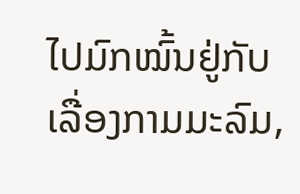ໄປມົກໝົ້ນຢູ່ກັບເລື່ອງກາມມະລົມ,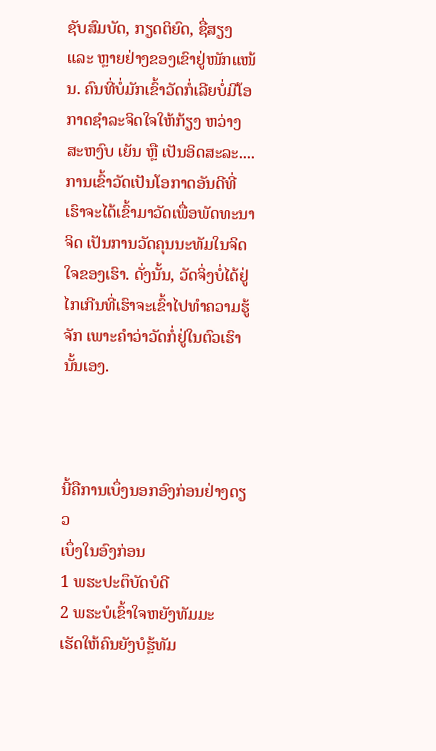ຊັບສົມບັດ, ກຽດຕິຍົດ, ຊື່ສຽງ ແລະ ຫຼາຍຢ່າງຂອງເຂົາຢູ່ໜັກແໜ້ນ. ຄົນທີ່ບໍ່ມັກເຂົ້າວັດກໍ່ເລີຍບໍ່ມີໂອກາດຊຳລະຈິດໃຈໃຫ້ກ້ຽງ ຫວ່າງ ສະຫງົບ ເຍັນ ຫຼື ເປັນອິດສະລະ.... ການເຂົ້າວັດເປັນໂອກາດອັນດີທີ່ເຮົາຈະໄດ້ເຂົ້າມາວັດເພື່ອພັດທະນາຈິດ ເປັນການວັດຄຸນນະທັມໃນຈິດໃຈຂອງເຮົາ. ດັ່ງນັ້ນ, ວັດຈິ່ງບໍ່ໄດ້ຢູ່ໄກເກີນທີ່ເຮົາຈະເຂົ້າໄປທຳຄວາມຮູ້ຈັກ ເພາະຄຳວ່າວັດກໍ່ຢູ່ໃນຕົວເຮົານັ້ນເອງ.



ນີ້ຄືການເບຶ່ງນອກອົງກ່ອນຢ່າງດຽວ
ເບຶ່ງໃນອົງກ່ອນ
1 ພຮະປະຕຶບັດບໍດີ
2 ພຮະບໍເຂົ້າໃຈຫຍັງທັມມະ
ເຮັດໃຫ້ຄົນຍັງບໍຮຼ້ທັມ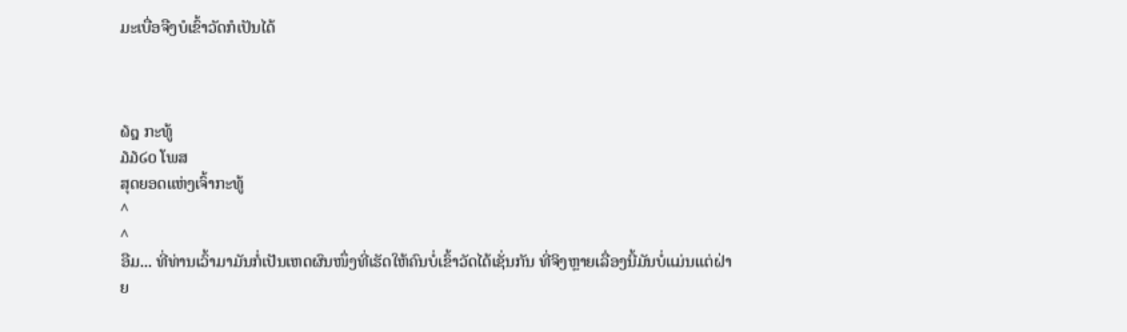ມະເບື່ອຈືງບໍເຂົ້າວັດກໍເປັນໄດ້



໖໘ ກະທູ້
໓໓໒໐ ໂພສ
ສຸດຍອດແຫ່ງເຈົ້າກະທູ້
^
^
ອືມ... ທີ່ທ່ານເວົ້າມາມັນກໍ່ເປັນເຫດຜົນໜຶ່ງທີ່ເຮັດໃຫ້ຄົນບໍ່ເຂົ້າວັດໄດ້ເຊັ່ນກັນ ທີ່ຈິງຫຼາຍເລື່ອງນີ້ມັນບໍ່ແມ່ນແຕ່ຝ່າຍ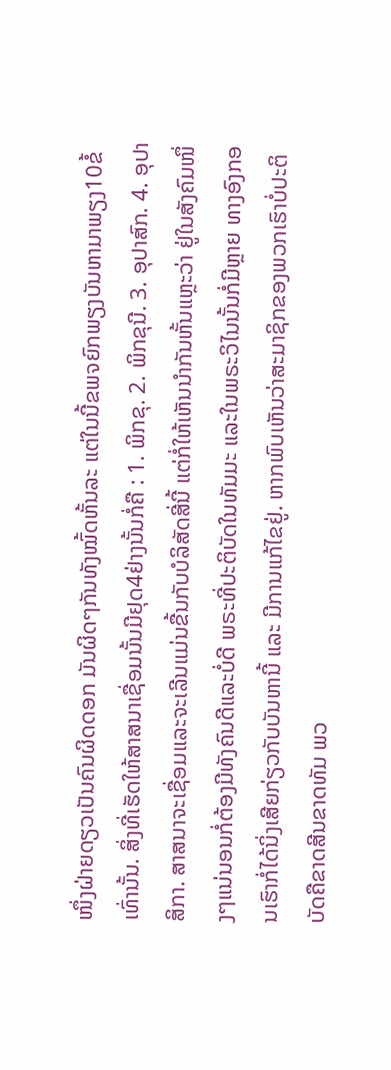ໜຶ່ງຝ່າຍດຽວເປັນຄົນຜິດດອກ ມັນຜິດໆກັນທັງໝົ້ດຫັ້ນລະ ແຕ່ໃນນີ້ຂພຈຍົກພຽງບັນຫາມາພຽງ10ຂໍ້ເທົ່ານັ້ນ. ສິ່ງທີ່ເຮັດໃຫ້ສາສນາເຊື່ອມນັ້ນມີຢຸດ4ຢ່າງນັ້ນກໍ່ຄື : 1. ພິກຂຸ. 2. ພິກຂຸນີ. 3. ອຸປາສົກ. 4. ອຸປາສິກາ. ສາສນາຈະເຊື່ອມແລະຈະເລີນແມ່ນຂື້ນກັບບໍລິສັດສີ່ນີ້ ແຕ່ກໍ່ໃຫ້ເຫັນນຳກັນຫັ້ນແຫຼະວ່າ ຢູ່ໃນສັງຄົມໜຶ່ງໆແນ່ນອນກໍ່ຕ້ອງມີທັງຄົນດີແລະບໍ່ດີ ພຣະທີ່ປະຕິບັດໃນທັມມະ ແລະໃນພຣະວິໄນນັ້ນກໍ່ມີຫຼາຍ ທາງອົງກອນເຮົາກໍ່ໄດ້ນິ່ງເສີຍກ່ຽວກັບບັນຫານີ້ ແລະ ມີການແກ້ໄຂຢູ່. ຫາກພົບເຫັນວ່າສະມາຊິກຂອງພວກເຮົາບໍ່ປະຕິບັດຄືຂາດສີນຂາດທັມ ພວ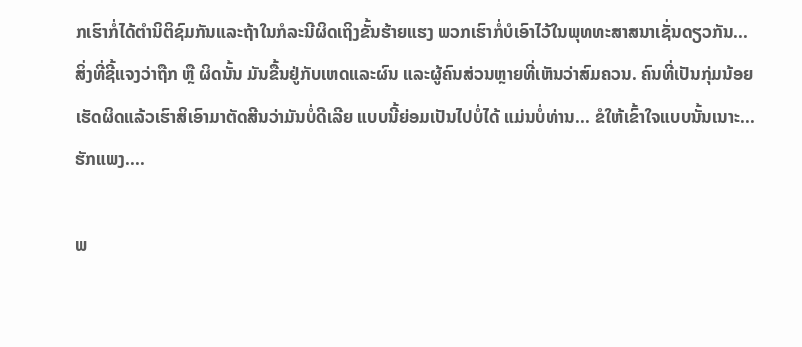ກເຮົາກໍ່ໄດ້ຕຳນິຕິຊົມກັນແລະຖ້າໃນກໍລະນີຜິດເຖິງຂັ້ນຮ້າຍແຮງ ພວກເຮົາກໍ່ບໍເອົາໄວ້ໃນພຸທທະສາສນາເຊັ່ນດຽວກັນ... ສິ່ງທີ່ຊີ້ແຈງວ່າຖືກ ຫຼື ຜິດນັ້ນ ມັນຂື້ນຢູ່ກັບເຫດແລະຜົນ ແລະຜູ້ຄົນສ່ວນຫຼາຍທີ່ເຫັນວ່າສົມຄວນ. ຄົນທີ່ເປັນກຸ່ມນ້ອຍເຮັດຜິດແລ້ວເຮົາສິເອົາມາຕັດສີນວ່າມັນບໍ່ດີເລີຍ ແບບນີ້ຍ່ອມເປັນໄປບໍ່ໄດ້ ແມ່ນບໍ່ທ່ານ... ຂໍໃຫ້ເຂົ້າໃຈແບບນັ້ນເນາະ... ຮັກແພງ....

ພ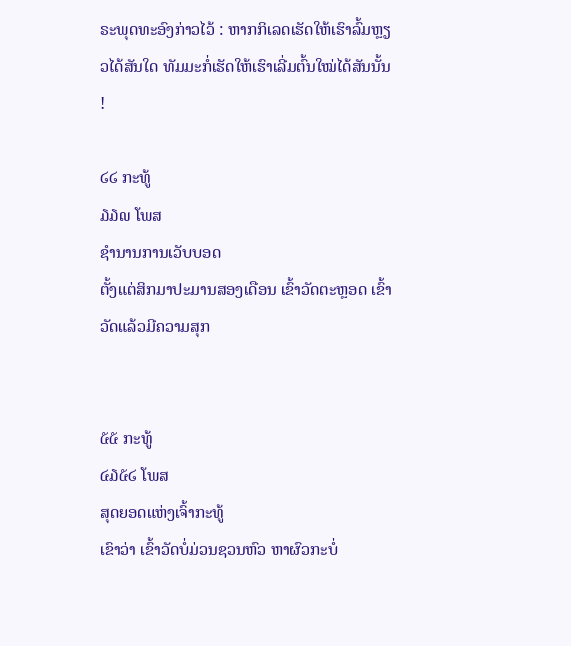ຣະພຸດທະອົງກ່າວໄວ້ : ຫາກກິເລດເຮັດໃຫ້ເຮົາລົ້ມຫຼຽວໄດ້ສັນໃດ ທັມມະກໍ່ເຮັດໃຫ້ເຮົາເລີ່ມຕົ້ນໃໝ່ໄດ້ສັນນັ້ນ !

໒໒ ກະທູ້
໓໓໙ ໂພສ
ຊຳນານການເວັບບອດ
ຕັ້ງແຕ່ສິກມາປະມານສອງເດືອນ ເຂົ້າວັດຕະຫຼອດ ເຂົ້າວັດແລ້ວມີຄວາມສຸກ


໕໕ ກະທູ້
໔໓໕໒ ໂພສ
ສຸດຍອດແຫ່ງເຈົ້າກະທູ້
ເຂົາວ່າ ເຂົ້າວັດບໍ່ມ່ວນຊວນຫົວ ຫາຜົວກະບໍ່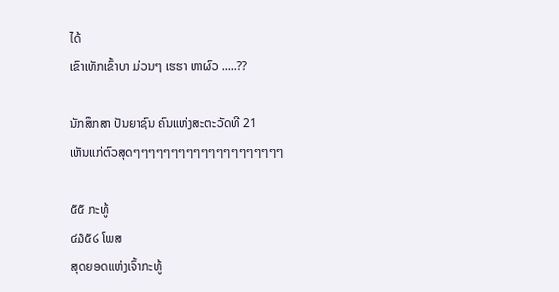ໄດ້
ເຂົາເທັກເຂົ້າບາ ມ່ວນໆ ເຮຮາ ຫາຜົວ .....??

ນັກສຶກສາ ປັນຍາຊົນ ຄົນແຫ່ງສະຕະວັດທີ 21
ເຫັນແກ່ຕົວສຸດໆໆໆໆໆໆໆໆໆໆໆໆໆໆໆໆໆໆໆໆ

໕໕ ກະທູ້
໔໓໕໒ ໂພສ
ສຸດຍອດແຫ່ງເຈົ້າກະທູ້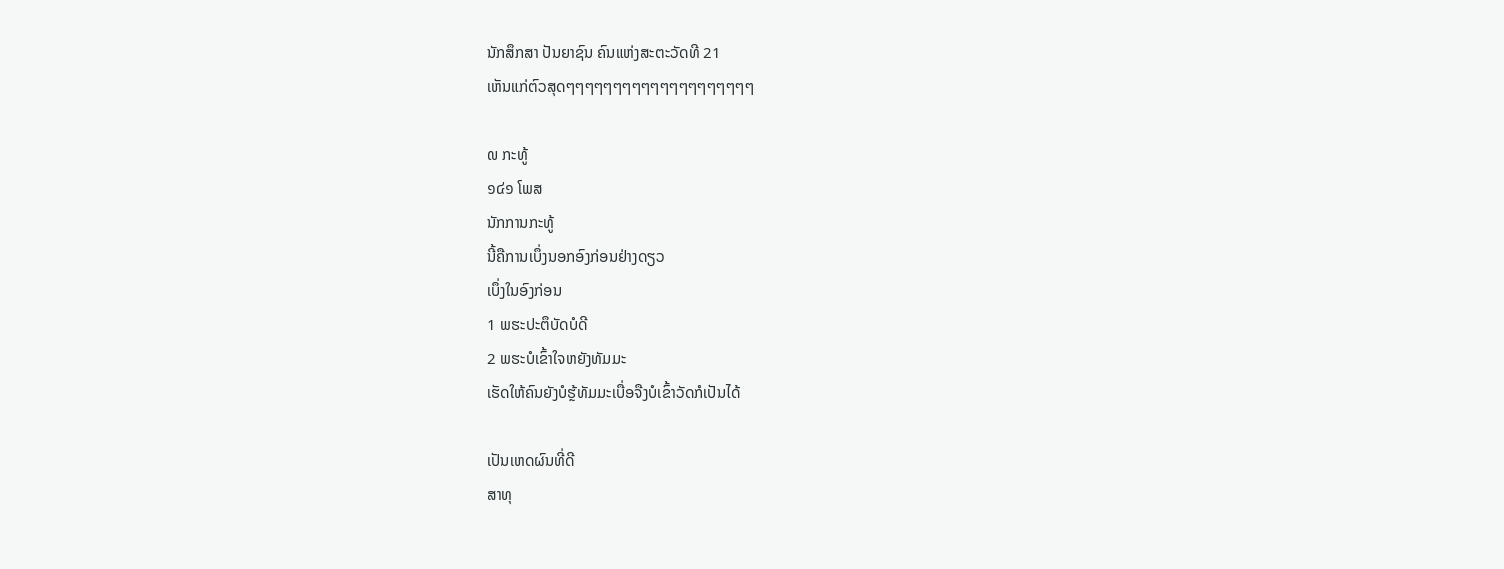ນັກສຶກສາ ປັນຍາຊົນ ຄົນແຫ່ງສະຕະວັດທີ 21
ເຫັນແກ່ຕົວສຸດໆໆໆໆໆໆໆໆໆໆໆໆໆໆໆໆໆໆໆໆ

໙ ກະທູ້
໑໔໑ ໂພສ
ນັກການກະທູ້
ນີ້ຄືການເບຶ່ງນອກອົງກ່ອນຢ່າງດຽວ
ເບຶ່ງໃນອົງກ່ອນ
1 ພຮະປະຕຶບັດບໍດີ
2 ພຮະບໍເຂົ້າໃຈຫຍັງທັມມະ
ເຮັດໃຫ້ຄົນຍັງບໍຮຼ້ທັມມະເບື່ອຈືງບໍເຂົ້າວັດກໍເປັນໄດ້

ເປັນເຫດຜົນທີ່ດີ
ສາທຸ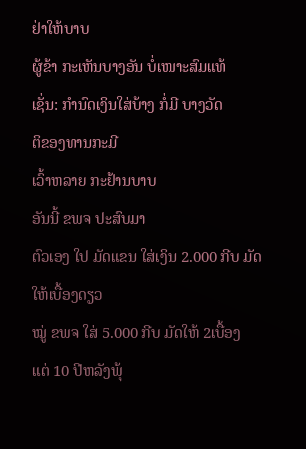ຢ່າໃຫ້ບາບ
ຜູ້ຂ້າ ກະເຫັນບາງອັນ ບໍ່ເໜາະສົມແທ້
ເຊັ່ນ: ກຳນົດເງິນໃສ່ບ້າງ ກໍ່ມີ ບາງວັດ
ຕິຂອງທານກະມີ
ເວົ້າຫລາຍ ກະຢ້ານບາບ
ອັນນີ້ ຂພຈ ປະສົບມາ
ຕົວເອງ ໃປ ມັດແຂນ ໃສ່ເງິນ 2.000 ກີບ ມັດໃຫ້ເບື້ອງດຽວ
ໝູ່ ຂພຈ ໃສ່ 5.000 ກີບ ມັດໃຫ້ 2ເບື້ອງ
ແຕ່ 10 ປີຫລັງພຸ້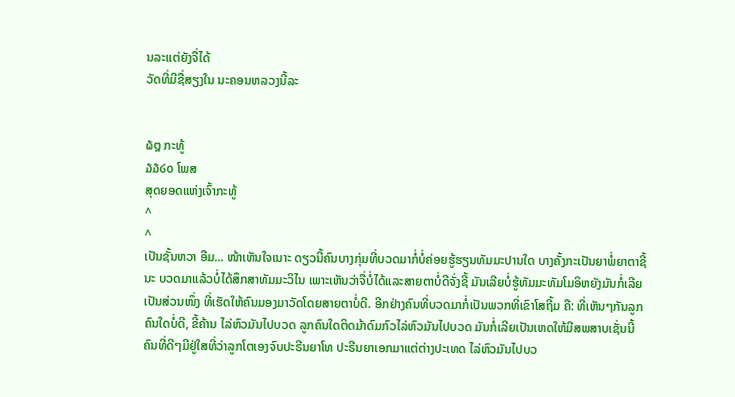ນລະແຕ່ຍັງຈື່ໄດ້
ວັດທີ່ມີຊື່ສຽງໃນ ນະຄອນຫລວງນີ້ລະ


໖໘ ກະທູ້
໓໓໒໐ ໂພສ
ສຸດຍອດແຫ່ງເຈົ້າກະທູ້
^
^
ເປັນຊັ້ນຫວາ ອືມ... ໜ້າເຫັນໃຈເນາະ ດຽວນີ້ຄົນບາງກຸ່ມທີ່ບວດມາກໍ່ບໍ່ຄ່ອຍຮູ້ຮຽນທັມມະປານໃດ ບາງຄັ້ງກະເປັນຍາພໍ່ຍາຕາຊີ້ນະ ບວດມາແລ້ວບໍ່ໄດ້ສຶກສາທັມມະວິໄນ ເພາະເຫັນວ່າຈື່ບໍ່ໄດ້ແລະສາຍຕາບໍ່ດີຈັ່ງຊີ້ ມັນເລີຍບໍ່ຮູ້ທັມມະທັມໂມອິຫຍັງມັນກໍ່ເລີຍເປັນສ່ວນໜຶ່ງ ທີ່ເຮັດໃຫ້ຄົນມອງມາວັດໂດຍສາຍຕາບໍ່ດີ. ອີກຢ່າງຄົນທີ່ບວດມາກໍ່ເປັນພວກທີ່ເຂົາໂສຖີ້ມ ຄື: ທີ່ເຫັນໆກັນລູກຄົນໃດບໍ່ດີ, ຂີ້ຄ້ານ ໄລ່ຫົວມັນໄປບວດ ລູກຄົນໃດຕິດມ້າດົມກົວໄລ່ຫົວມັນໄປບວດ ມັນກໍ່ເລີຍເປັນເຫດໃຫ້ມີສພສາບເຊັ່ນນີ້ ຄົນທີ່ດີໆມີຢູ່ໃສທີ່ວ່າລູກໂຕເອງຈົບປະຣີນຍາໂທ ປະຣີນຍາເອກມາແຕ່ຕ່າງປະເທດ ໄລ່ຫົວມັນໄປບວ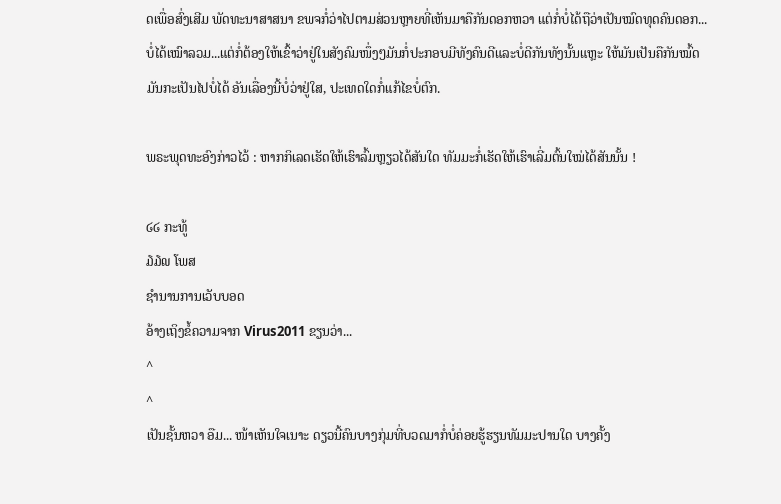ດເພື່ອສົ່ງເສີມ ພັດທະນາສາສນາ ຂພຈກໍ່ວ່າໄປຕາມສ່ວນຫຼາຍທີ່ເຫັນມາຄືກັນດອກຫວາ ແຕ່ກໍ່ບໍ່ໄດ້ຖືວ່າເປັນໝົດທຸດຄົນດອກ... ບໍ່ໄດ້ເໝົາລວມ...ແຕ່ກໍ່ຕ້ອງໃຫ້ເຂົ້າວ່າຢູ່ໃນສັງຄົມໜຶ່ງໆມັນກໍ່ປະກອບມີທັງຄົນດີແລະບໍ່ດີກັນທັງນັ້ນແຫຼະ ໃຫ້ມັນເປັນຄືກັນໝົ້ດມັນກະເປັນໄປບໍ່ໄດ້ ອັນເລື່ອງນີ້ບໍ່ວ່າຢູ່ໃສ, ປະເທດໃດກໍ່ແກ້ໄຂບໍ່ຕົກ.

ພຣະພຸດທະອົງກ່າວໄວ້ : ຫາກກິເລດເຮັດໃຫ້ເຮົາລົ້ມຫຼຽວໄດ້ສັນໃດ ທັມມະກໍ່ເຮັດໃຫ້ເຮົາເລີ່ມຕົ້ນໃໝ່ໄດ້ສັນນັ້ນ !

໒໒ ກະທູ້
໓໓໙ ໂພສ
ຊຳນານການເວັບບອດ
ອ້າງເຖິງຂໍ້ຄວາມຈາກ Virus2011 ຂຽນວ່າ...
^
^
ເປັນຊັ້ນຫວາ ອືມ... ໜ້າເຫັນໃຈເນາະ ດຽວນີ້ຄົນບາງກຸ່ມທີ່ບວດມາກໍ່ບໍ່ຄ່ອຍຮູ້ຮຽນທັມມະປານໃດ ບາງຄັ້ງ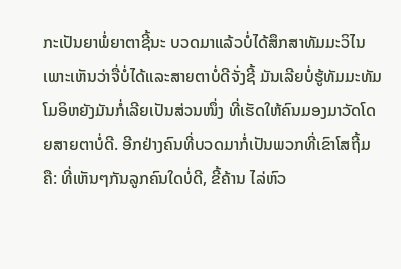ກະເປັນຍາພໍ່ຍາຕາຊີ້ນະ ບວດມາແລ້ວບໍ່ໄດ້ສຶກສາທັມມະວິໄນ ເພາະເຫັນວ່າຈື່ບໍ່ໄດ້ແລະສາຍຕາບໍ່ດີຈັ່ງຊີ້ ມັນເລີຍບໍ່ຮູ້ທັມມະທັມໂມອິຫຍັງມັນກໍ່ເລີຍເປັນສ່ວນໜຶ່ງ ທີ່ເຮັດໃຫ້ຄົນມອງມາວັດໂດຍສາຍຕາບໍ່ດີ. ອີກຢ່າງຄົນທີ່ບວດມາກໍ່ເປັນພວກທີ່ເຂົາໂສຖີ້ມ ຄື: ທີ່ເຫັນໆກັນລູກຄົນໃດບໍ່ດີ, ຂີ້ຄ້ານ ໄລ່ຫົວ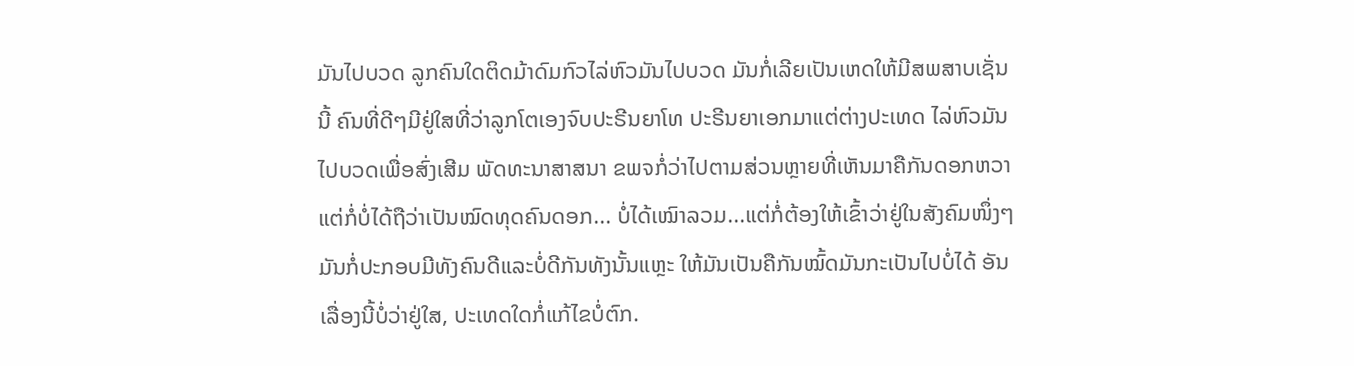ມັນໄປບວດ ລູກຄົນໃດຕິດມ້າດົມກົວໄລ່ຫົວມັນໄປບວດ ມັນກໍ່ເລີຍເປັນເຫດໃຫ້ມີສພສາບເຊັ່ນນີ້ ຄົນທີ່ດີໆມີຢູ່ໃສທີ່ວ່າລູກໂຕເອງຈົບປະຣີນຍາໂທ ປະຣີນຍາເອກມາແຕ່ຕ່າງປະເທດ ໄລ່ຫົວມັນໄປບວດເພື່ອສົ່ງເສີມ ພັດທະນາສາສນາ ຂພຈກໍ່ວ່າໄປຕາມສ່ວນຫຼາຍທີ່ເຫັນມາຄືກັນດອກຫວາ ແຕ່ກໍ່ບໍ່ໄດ້ຖືວ່າເປັນໝົດທຸດຄົນດອກ... ບໍ່ໄດ້ເໝົາລວມ...ແຕ່ກໍ່ຕ້ອງໃຫ້ເຂົ້າວ່າຢູ່ໃນສັງຄົມໜຶ່ງໆມັນກໍ່ປະກອບມີທັງຄົນດີແລະບໍ່ດີກັນທັງນັ້ນແຫຼະ ໃຫ້ມັນເປັນຄືກັນໝົ້ດມັນກະເປັນໄປບໍ່ໄດ້ ອັນເລື່ອງນີ້ບໍ່ວ່າຢູ່ໃສ, ປະເທດໃດກໍ່ແກ້ໄຂບໍ່ຕົກ.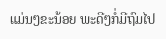ແມ່ນໆຂະນ້ອຍ ພະດີໆກໍ່ມີຖົມໄປ